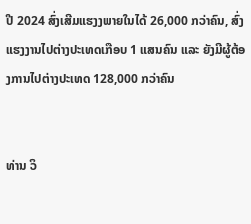ປີ 2024 ສົ່ງເສີມແຮງງພາຍໃນໄດ້ 26,000 ກວ່າຄົນ, ສົ່ງແຮງງານໄປຕ່າງປະເທດເກືອບ 1 ແສນຄົນ ແລະ ຍັງມີຜູ້ຕ້ອງການໄປຕ່າງປະເທດ 128,000 ກວ່າຄົນ


ທ່ານ ວິ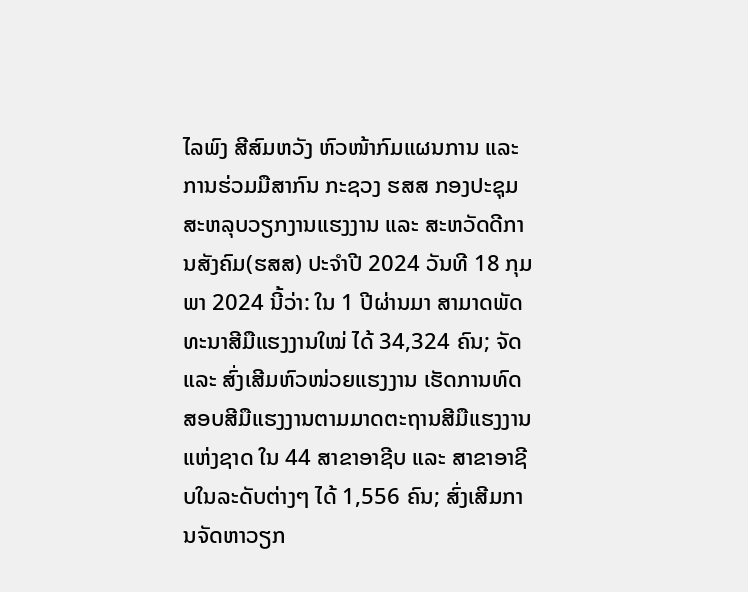ໄລພົງ ສີສົມຫວັງ ຫົວໜ້າກົມແຜນການ ແລະ ການຮ່ວມມືສາກົນ ກະຊວງ ຮສສ ກອງປະຊຸມສະຫລຸບວຽກງານແຮງງານ ແລະ ສະຫວັດດີການສັງຄົມ(ຮສສ) ປະຈຳປີ 2024 ວັນທີ 18 ກຸມພາ 2024 ນີ້ວ່າ: ໃນ 1 ປີຜ່ານມາ ສາມາດພັດທະນາສີມືແຮງງານໃໝ່ ໄດ້ 34,324 ຄົນ; ຈັດ ແລະ ສົ່ງເສີມຫົວໜ່ວຍແຮງງານ ເຮັດການທົດສອບສີມືແຮງງານຕາມມາດຕະຖານສີມືແຮງງານແຫ່ງຊາດ ໃນ 44 ສາຂາອາຊີບ ແລະ ສາຂາອາຊີບໃນລະດັບຕ່າງໆ ໄດ້ 1,556 ຄົນ; ສົ່ງເສີມການຈັດຫາວຽກ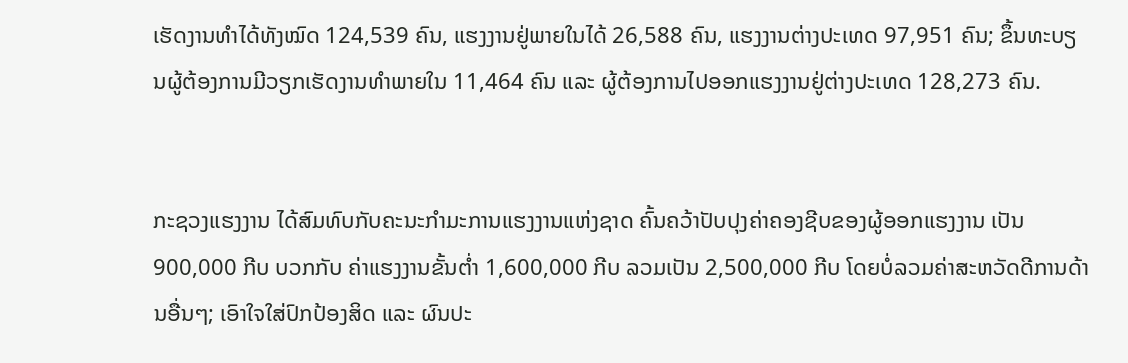ເຮັດງານທຳໄດ້ທັງໝົດ 124,539 ຄົນ, ແຮງງານຢູ່ພາຍໃນໄດ້ 26,588 ຄົນ, ແຮງງານຕ່າງປະເທດ 97,951 ຄົນ; ຂຶ້ນທະບຽນຜູ້ຕ້ອງການມີວຽກເຮັດງານທຳພາຍໃນ 11,464 ຄົນ ແລະ ຜູ້ຕ້ອງການໄປອອກແຮງງານຢູ່ຕ່າງປະເທດ 128,273 ຄົນ.


ກະຊວງແຮງງານ ໄດ້ສົມທົບກັບຄະນະກໍາມະການແຮງງານແຫ່ງຊາດ ຄົ້ນຄວ້າປັບປຸງຄ່າຄອງຊີບຂອງຜູ້ອອກແຮງງານ ເປັນ 900,000 ກີບ ບວກກັບ ຄ່າແຮງງານຂັ້ນຕໍ່າ 1,600,000 ກີບ ລວມເປັນ 2,500,000 ກີບ ໂດຍບໍ່ລວມຄ່າສະຫວັດດີການດ້ານອື່ນໆ; ເອົາໃຈໃສ່ປົກປ້ອງສິດ ແລະ ຜົນປະ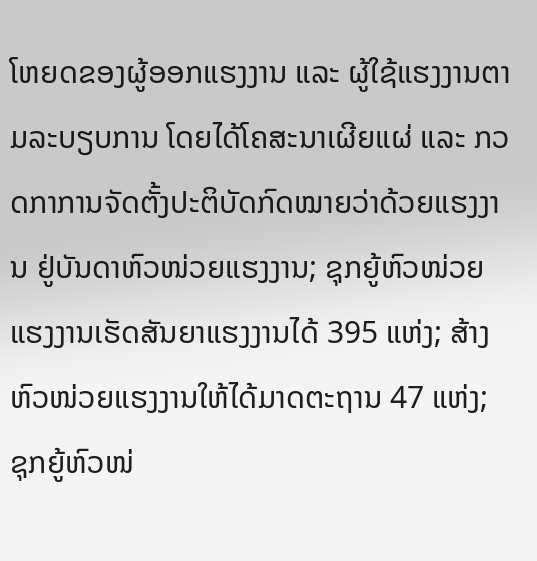ໂຫຍດຂອງຜູ້ອອກແຮງງານ ແລະ ຜູ້ໃຊ້ແຮງງານຕາມລະບຽບການ ໂດຍໄດ້ໂຄສະນາເຜີຍແຜ່ ແລະ ກວດກາການຈັດຕັ້ງປະຕິບັດກົດໝາຍວ່າດ້ວຍແຮງງານ ຢູ່ບັນດາຫົວໜ່ວຍແຮງງານ; ຊຸກຍູ້ຫົວໜ່ວຍແຮງງານເຮັດສັນຍາແຮງງານໄດ້ 395 ແຫ່ງ; ສ້າງຫົວໜ່ວຍແຮງງານໃຫ້ໄດ້ມາດຕະຖານ 47 ແຫ່ງ; ຊຸກຍູ້ຫົວໜ່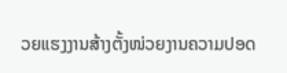ວຍແຮງງານສ້າງຕັ້ງໜ່ວຍງານຄວາມປອດ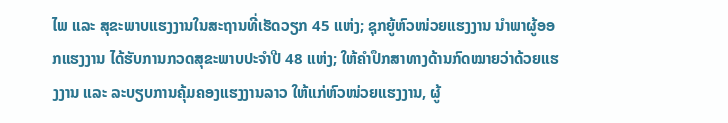ໄພ ແລະ ສຸຂະພາບແຮງງານໃນສະຖານທີ່ເຮັດວຽກ 45 ແຫ່ງ; ຊຸກຍູ້ຫົວໜ່ວຍແຮງງານ ນຳພາຜູ້ອອກແຮງງານ ໄດ້ຮັບການກວດສຸຂະພາບປະຈຳປີ 48 ແຫ່ງ; ໃຫ້ຄຳປຶກສາທາງດ້ານກົດໝາຍວ່າດ້ວຍແຮງງານ ແລະ ລະບຽບການຄຸ້ມຄອງແຮງງານລາວ ໃຫ້ແກ່ຫົວໜ່ວຍແຮງງານ, ຜູ້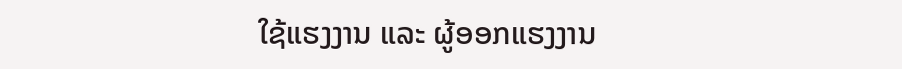ໃຊ້ແຮງງານ ແລະ ຜູ້ອອກແຮງງານ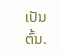ເປັນຕົ້ນ.